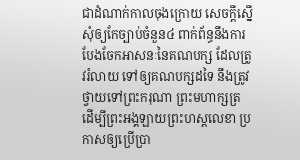ជាដំណាក់កាលចុងក្រោយ សេចក្តីស្នើសុំឲ្យកែច្បាប់ចំនួន៤ ពាក់ព័ន្ធនឹងការបែងចែកអាសនៈនៃគណបក្ស ដែលត្រូវរំលាយ ទៅឲ្យគណបក្សដទៃ នឹងត្រូវថ្វាយទៅព្រះករុណា ព្រះមហាក្សត្រ ដើម្បីព្រះអង្គឡាយព្រះហស្តលេខា ប្រកាសឲ្យប្រើប្រា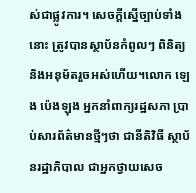ស់ជាផ្លូវការ។ សេចក្តីស្នើច្បាប់ទាំងនោះ ត្រូវបានស្ថាប័នកំពូលៗ ពិនិត្យនិងអនុម័តរួចអស់ហើយ។លោក ឡេង ប៉េងឡុង អ្នកនាំពាក្យរដ្ឋសភា ប្រាប់សារព័ត៌មានថ្មីៗថា ជានីតិវិធី ស្ថាប័នរដ្ឋាភិបាល ជាអ្នកថ្វាយសេច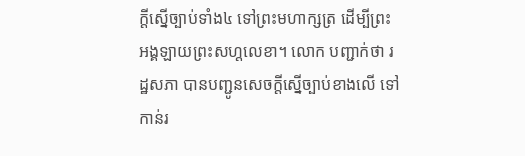ក្តីស្នើច្បាប់ទាំង៤ ទៅព្រះមហាក្សត្រ ដើម្បីព្រះអង្គឡាយព្រះសហ្តលេខា។ លោក បញ្ជាក់ថា រដ្ឋសភា បានបញ្ជូនសេចក្តីស្នើច្បាប់ខាងលើ ទៅកាន់រ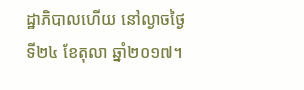ដ្ឋាភិបាលហើយ នៅល្ងាចថ្ងៃទី២៤ ខែតុលា ឆ្នាំ២០១៧។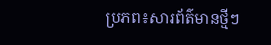ប្រភព៖សារព័ត៌មានថ្មីៗ